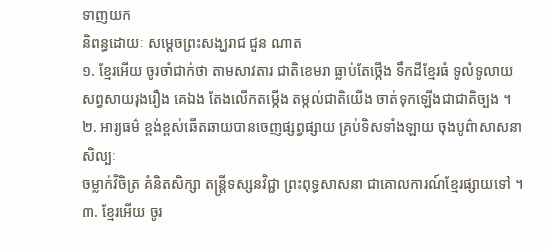ទាញយក
និពន្ធដោយៈ សម្ដេចព្រះសង្ឃរាជ ជួន ណាត
១. ខ្មែរអើយ ចូរចាំជាក់ថា តាមសាវតារ ជាតិខេមរា ធ្លាប់តែថ្កើង ទឹកដីខ្មែរធំ ទូលំទូលាយ
សព្វសាយរុងរឿង គេឯង តែងលើកតម្កើង តម្កល់ជាតិយើង ចាត់ទុកឡើងជាជាតិច្បង ។
២. អារ្យធម៌ ខ្ពង់ខ្ពស់ឆើតឆាយបានចេញផ្សព្វផ្សាយ គ្រប់ទិសទាំងឡាយ ចុងបូព៌ាសាសនាសិល្បៈ
ចម្លាក់វិចិត្រ គំនិតសិក្សា តន្ត្រីទស្សនវិជ្ជា ព្រះពុទ្ធសាសនា ជាគោលការណ៍ខ្មែរផ្សាយទៅ ។
៣. ខ្មែរអើយ ចូរ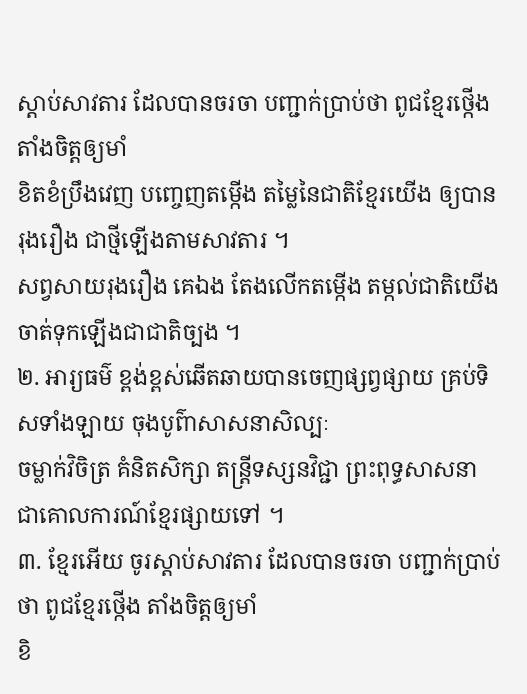ស្ដាប់សាវតារ ដែលបានចរចា បញ្ជាក់ប្រាប់ថា ពូជខ្មែរថ្កើង តាំងចិត្តឲ្យមាំ
ខិតខំប្រឹងវេញ បញ្ចេញតម្កើង តម្លៃនៃជាតិខ្មែរយើង ឲ្យបានរុងរឿង ជាថ្មីឡើងតាមសាវតារ ។
សព្វសាយរុងរឿង គេឯង តែងលើកតម្កើង តម្កល់ជាតិយើង ចាត់ទុកឡើងជាជាតិច្បង ។
២. អារ្យធម៌ ខ្ពង់ខ្ពស់ឆើតឆាយបានចេញផ្សព្វផ្សាយ គ្រប់ទិសទាំងឡាយ ចុងបូព៌ាសាសនាសិល្បៈ
ចម្លាក់វិចិត្រ គំនិតសិក្សា តន្ត្រីទស្សនវិជ្ជា ព្រះពុទ្ធសាសនា ជាគោលការណ៍ខ្មែរផ្សាយទៅ ។
៣. ខ្មែរអើយ ចូរស្ដាប់សាវតារ ដែលបានចរចា បញ្ជាក់ប្រាប់ថា ពូជខ្មែរថ្កើង តាំងចិត្តឲ្យមាំ
ខិ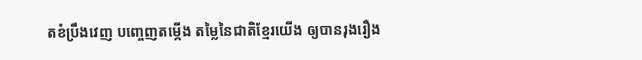តខំប្រឹងវេញ បញ្ចេញតម្កើង តម្លៃនៃជាតិខ្មែរយើង ឲ្យបានរុងរឿង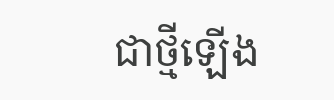ជាថ្មីឡើង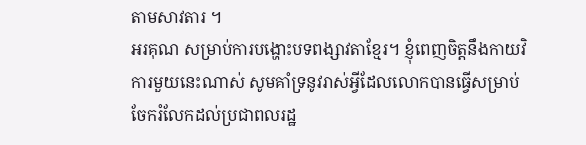តាមសាវតារ ។
អរគុណ សម្រាប់ការបង្ហោះបទពង្សាវតាខ្មែរ។ ខ្ញុំពេញចិត្តនឹងកាយវិការមួយនេះណាស់ សូមគាំទ្រនូវរាស់អ្វីដែលលោកបានធ្វើសម្រាប់ចែករំលែកដល់ប្រជាពលរដ្ឋ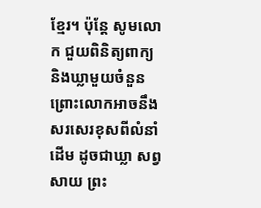ខ្មែរ។ ប៉ុន្តែ សូមលោក ជួយពិនិត្យពាក្យ និងឃ្លាមួយចំនួន ព្រោះលោកអាចនឹងសរសេរខុសពីលំនាំដើម ដូចជាឃ្លា សព្វសាយ ព្រះ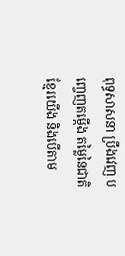ពុទ្ធសាសនា ប្រឹងវេញ បញ្ចេញតម្កើង តម្លៃនៃជាតិខ្មែរយើង និងបើតាម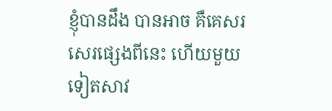ខ្ញុំបានដឹង បានអាច គឺគេសរសេរផ្សេងពីនេះ ហើយមួយទៀតសាវ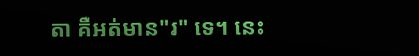តា គឺអត់មាន"រ" ទេ។ នេះ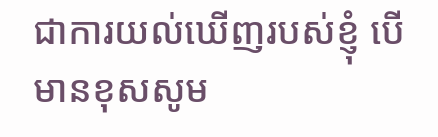ជាការយល់ឃើញរបស់ខ្ញុំ បើមានខុសសូម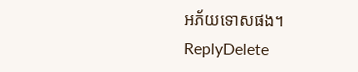អភ័យទោសផង។
ReplyDelete